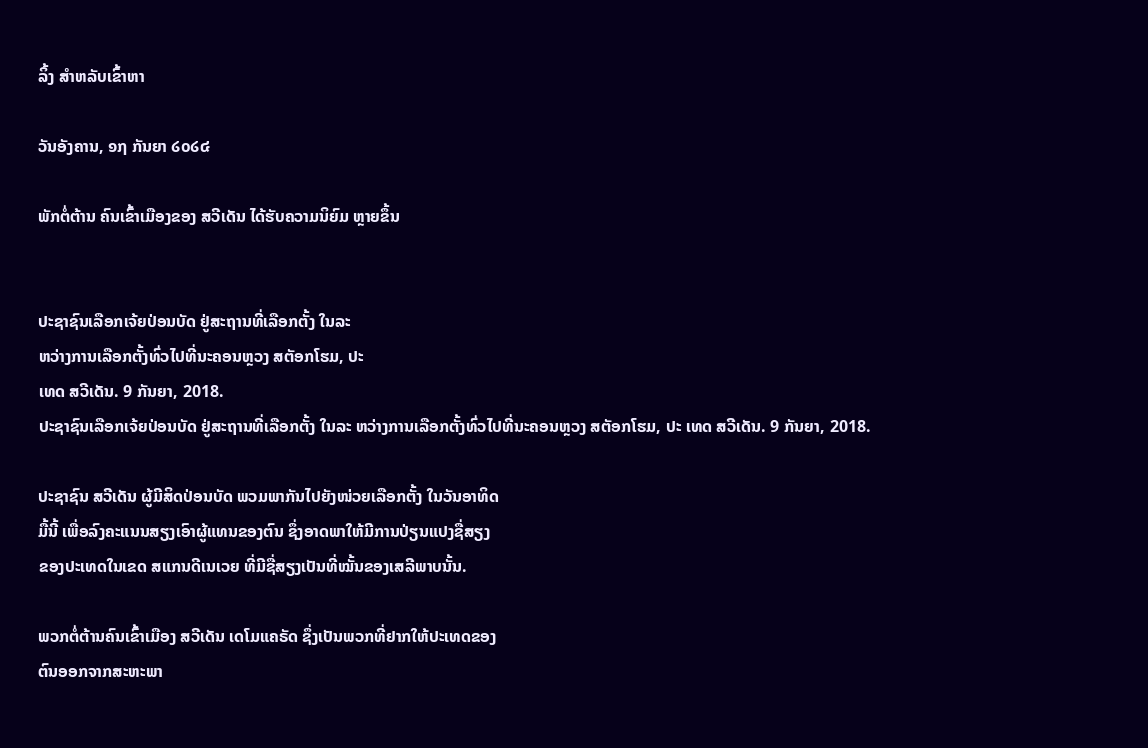ລິ້ງ ສຳຫລັບເຂົ້າຫາ

ວັນອັງຄານ, ໑໗ ກັນຍາ ໒໐໒໔

ພັກຕໍ່ຕ້ານ ຄົນເຂົ້າເມືອງຂອງ ສວີເດັນ ໄດ້ຮັບຄວາມນິຍົມ ຫຼາຍຂຶ້ນ


ປະຊາຊົນເລືອກເຈ້ຍປ່ອນບັດ ຢູ່ສະຖານທີ່ເລືອກຕັ້ງ ໃນລະ
ຫວ່າງການເລືອກຕັ້ງທົ່ວໄປທີ່ນະຄອນຫຼວງ ສຕັອກໂຮມ, ປະ
ເທດ ສວີເດັນ. 9 ກັນຍາ, 2018.
ປະຊາຊົນເລືອກເຈ້ຍປ່ອນບັດ ຢູ່ສະຖານທີ່ເລືອກຕັ້ງ ໃນລະ ຫວ່າງການເລືອກຕັ້ງທົ່ວໄປທີ່ນະຄອນຫຼວງ ສຕັອກໂຮມ, ປະ ເທດ ສວີເດັນ. 9 ກັນຍາ, 2018.

ປະຊາຊົນ ສວີເດັນ ຜູ້ມີສິດປ່ອນບັດ ພວມພາກັນໄປຍັງໜ່ວຍເລືອກຕັ້ງ ໃນວັນອາທິດ
ມື້ນີ້ ເພື່ອລົງຄະແນນສຽງເອົາຜູ້ແທນຂອງຕົນ ຊຶ່ງອາດພາໃຫ້ມີການປ່ຽນແປງຊື່ສຽງ
ຂອງປະເທດໃນເຂດ ສແກນດີເນເວຍ ທີ່ມີຊື່ສຽງເປັນທີ່ໝັ້ນຂອງເສລີພາບນັ້ນ.

ພວກຕໍ່ຕ້ານຄົນເຂົ້າເມືອງ ສວີເດັນ ເດໂມແຄຣັດ ຊຶ່ງເປັນພວກທີ່ຢາກໃຫ້ປະເທດຂອງ
ຕົນອອກຈາກສະຫະພາ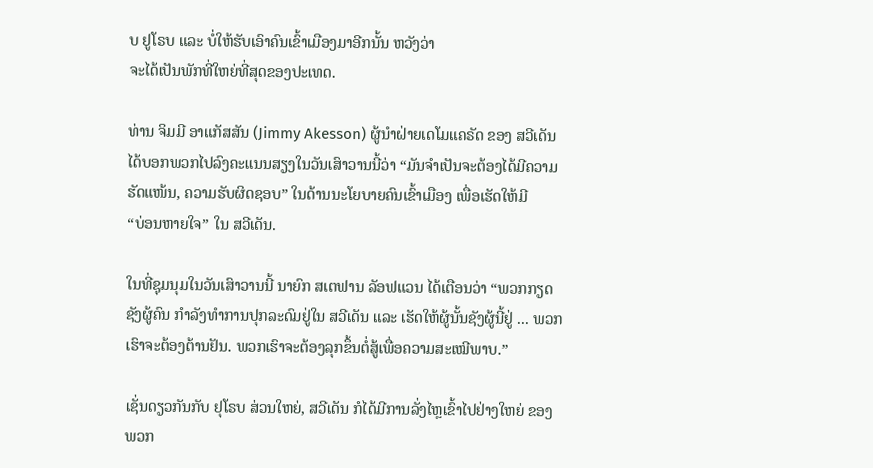ບ ຢູໂຣບ ແລະ ບໍ່ໃຫ້ຮັບເອົາຄົນເຂົ້າເມືອງມາອີກນັ້ນ ຫວັງວ່າ
ຈະໄດ້ເປັນພັກທີ່ໃຫຍ່ທີ່ສຸດຂອງປະເທດ.

ທ່ານ ຈິມມີ ອາແກັສສັນ (Jimmy Akesson) ຜູ້ນຳຝ່າຍເດໂມແຄຣັດ ຂອງ ສວີເດັນ
ໄດ້ບອກພວກໄປລົງຄະແນນສຽງໃນວັນເສົາວານນີ້ວ່າ “ມັນຈຳເປັນຈະຕ້ອງໄດ້ມີຄວາມ
ຮັດແໜ້ນ, ຄວາມຮັບຜິດຊອບ” ໃນດ້ານນະໂຍບາຍຄົນເຂົ້າເມືອງ ເພື່ອເຮັດໃຫ້ມີ
“ບ່ອນຫາຍໃຈ” ໃນ ສວີເດັນ.

ໃນທີ່ຊຸມນຸມໃນວັນເສົາວານນີ້ ນາຍົກ ສເຕຟານ ລັອຟແວນ ໄດ້ເຕືອນວ່າ “ພວກກຽດ
ຊັງຜູ້ຄົນ ກຳລັງທຳການປຸກລະດົມຢູ່ໃນ ສວີເດັນ ແລະ ເຮັດໃຫ້ຜູ້ນັ້ນຊັງຜູ້ນີ້ຢູ່ ... ພວກ
ເຮົາຈະຕ້ອງຕ້ານຢັນ. ພວກເຮົາຈະຕ້ອງລຸກຂຶ້ນຕໍ່ສູ້ເພື່ອຄວາມສະເໝີພາບ.”

ເຊັ່ນດຽວກັນກັບ ຢຸໂຣບ ສ່ວນໃຫຍ່, ສວີເດັນ ກໍໄດ້ມີການລັ່ງໄຫຼເຂົ້າໄປຢ່າງໃຫຍ່ ຂອງ
ພວກ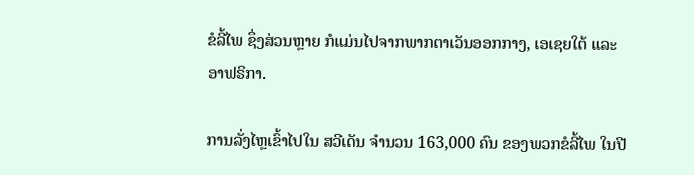ຂໍລີ້ໄພ ຊຶ່ງສ່ວນຫຼາຍ ກໍແມ່ນໄປຈາກພາກຕາເວັນອອກກາງ, ເອເຊຍໃຕ້ ແລະ
ອາຟຣິກາ.

ການລັ່ງໄຫຼເຂົ້າໄປໃນ ສວີເດັນ ຈຳນວນ 163,000 ຄົນ ຂອງພວກຂໍລີ້ໄພ ໃນປີ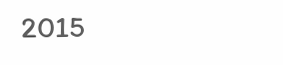2015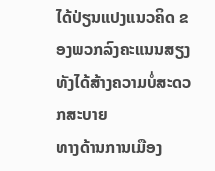ໄດ້ປ່ຽນແປງແນວຄິດ ຂອງພວກລົງຄະແນນສຽງ ທັງໄດ້ສ້າງຄວາມບໍ່ສະດວກສະບາຍ
ທາງດ້ານການເມືອງ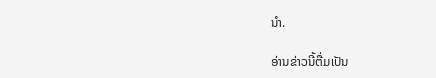ນຳ.

ອ່ານຂ່າວນີ້ຕື່ມເປັນ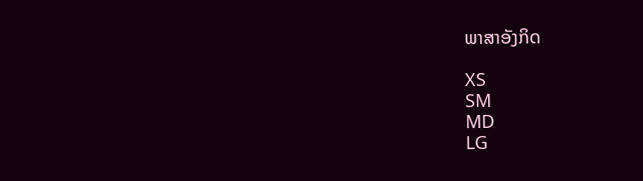ພາສາອັງກິດ

XS
SM
MD
LG